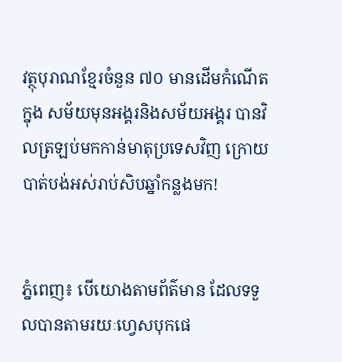វត្ថុបុរាណខ្មែរចំនួន ៧០ មានដើមកំណើតក្នុង សម័យមុនអង្គរនិងសម័យអង្គរ បានវិលត្រឡប់មកកាន់មាតុប្រទេសវិញ ក្រោយបាត់បង់អស់រាប់សិបឆ្នាំកន្លងមក!


ភ្នំពេញ៖ បើយោងតាមព័ត៌មាន ដែលទទួលបានតាមរយៈហ្វេសបុកផេ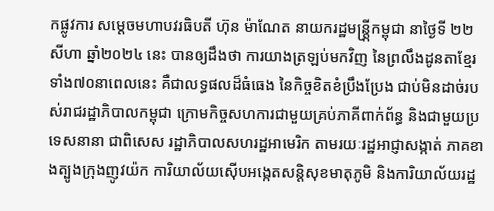កផ្លូវការ សម្តេចមហាបវរធិបតី ហ៊ុន ម៉ាណែត នាយករដ្ឋមន្ត្រី្កកម្ពុជា នាថ្ងៃទី ២២សីហា ឆ្នាំ២០២៤ នេះ បានឲ្យដឹងថា ការយាងត្រឡប់មកវិញ នៃព្រលឹងដូនតាខ្មែរទាំង៧០នាពេលនេះ គឺជាលទ្ធផលដ៏ធំធេង នៃកិច្ចខិតខំប្រឹងប្រែង ជាប់មិនដាច់របស់រាជរដ្ឋាភិបាលកម្ពុជា ក្រោមកិច្ចសហការជាមួយគ្រប់ភាគីពាក់ព័ន្ធ និងជាមួយប្រទេសនានា ជាពិសេស រដ្ឋាភិបាលសហរដ្ឋអាមេរិក តាមរយៈរដ្ឋអាជ្ញាសង្កាត់ ភាគខាងត្បូងក្រុងញូវយ៉ក ការិយាល័យស៊ើបអង្កេតសន្តិសុខមាតុភូមិ និងការិយាល័យរដ្ឋ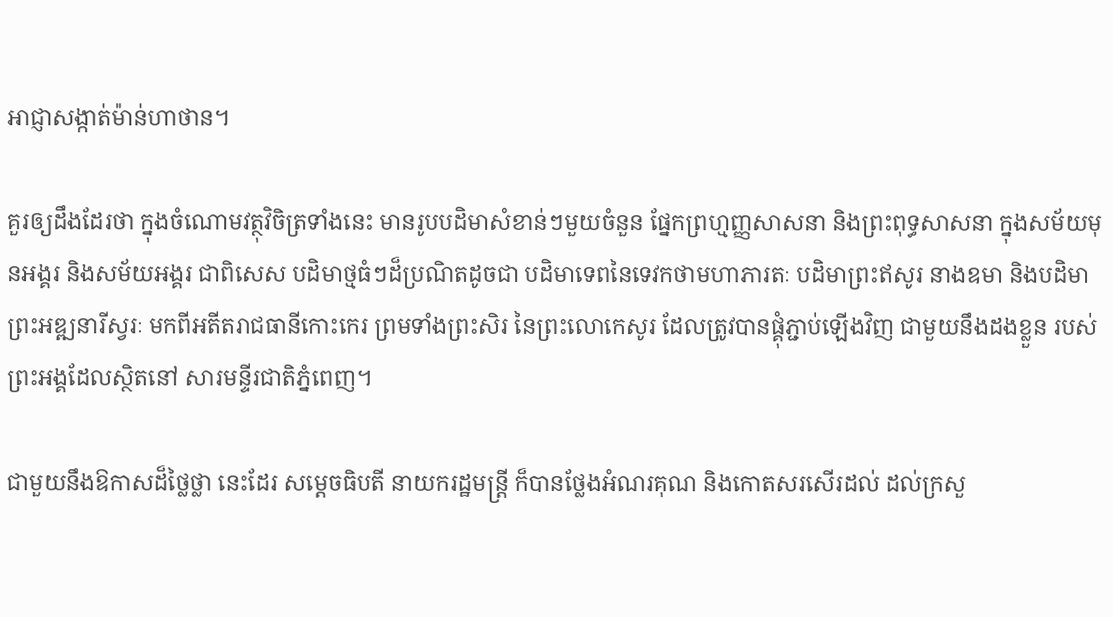អាជ្ញាសង្កាត់ម៉ាន់ហាថាន។

គួរឲ្យដឹងដែរថា ក្នុងចំណោមវត្ថុវិចិត្រទាំងនេះ មានរូបបដិមាសំខាន់ៗមួយចំនួន ផ្នែកព្រហ្មញ្ញសាសនា និងព្រះពុទ្ធសាសនា ក្នុងសម័យមុនអង្គរ និងសម័យអង្គរ ជាពិសេស បដិមាថ្មធំៗដ៏ប្រណិតដូចជា បដិមាទេពនៃទេវកថាមហាភារតៈ បដិមាព្រះឥសូរ នាងឧមា និងបដិមាព្រះអឌ្ឍនារីស្វរៈ មកពីអតីតរាជធានីកោះកេរ ព្រមទាំងព្រះសិរ នៃព្រះលោកេសូរ ដែលត្រូវបានផ្គុំភ្ជាប់ឡើងវិញ ជាមួយនឹងដងខ្លួន របស់ព្រះអង្គដែលស្ថិតនៅ សារមន្ទីរជាតិភ្នំពេញ។

ជាមួយនឹងឱកាសដ៏ថ្លៃថ្លា នេះដែរ សម្តេចធិបតី នាយករដ្ឋមន្ត្រី ក៏បានថ្លែងអំណរគុណ និងកោតសរសើរដល់ ដល់ក្រសួ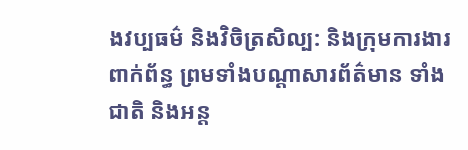ងវប្បធម៌ និងវិចិត្រសិល្ប: និងក្រុមការងារពាក់ព័ន្ធ ព្រមទាំងបណ្តាសារព័ត៌មាន ទាំងជាតិ និងអន្ត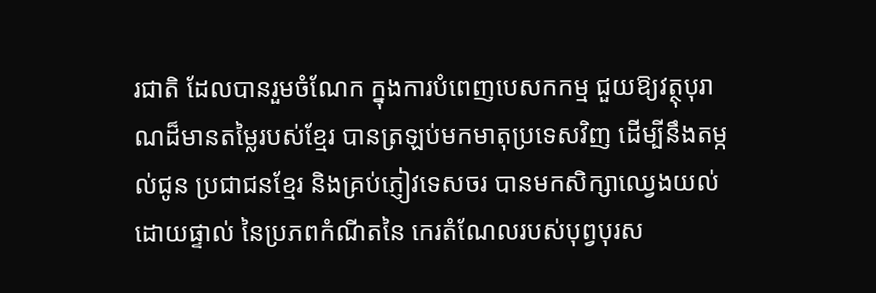រជាតិ ដែលបានរួមចំណែក ក្នុងការបំពេញបេសកកម្ម ជួយឱ្យវត្ថុបុរាណដ៏មានតម្លៃរបស់ខ្មែរ បានត្រឡប់មកមាតុប្រទេសវិញ ដើម្បីនឹងតម្កល់ជូន ប្រជាជនខ្មែរ និងគ្រប់ភ្ញៀវទេសចរ បានមកសិក្សាឈ្វេងយល់ដោយផ្ទាល់ នៃប្រភពកំណីតនៃ កេរតំណែលរបស់បុព្វបុរស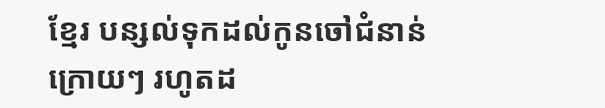ខ្មែរ បន្សល់ទុកដល់កូនចៅជំនាន់ក្រោយៗ រហូតដ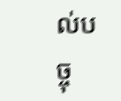ល់បច្ចុ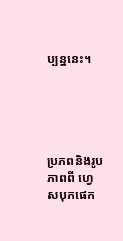ប្បន្ននេះ។





ប្រភពនិងរូបភាពពី ហ្វេសបុកផេក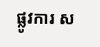ផ្លូវការ ស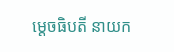ម្តេចធិបតី នាយក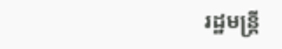រដ្ឋមន្ត្រី